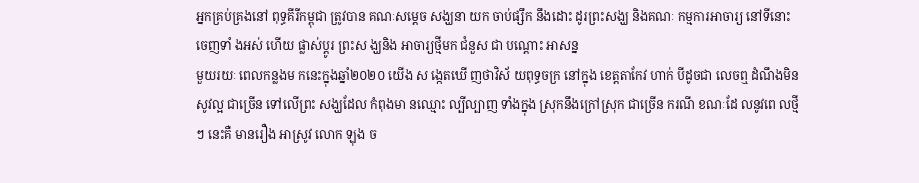អ្នកគ្រប់គ្រងនៅ ពុទ្ធគីរីកម្ពុជា ត្រូវបាន គណៈសម្តេច សង្ឃនា យក ចាប់ផ្សឹក នឹងដោះ ដូរព្រះសង្ឃ និងគណៈ កម្មការអាចារ្យ នៅទីនោះចេញទាំ ងអស់ ហើយ ផ្លាស់ប្តូរ ព្រះស ង្ឃនិង អាចារ្យថ្មីមក ជំនួស ជា បណ្តោះ អាសន្ន
មួយរយៈ ពេលកន្លងម កនេះក្នុងឆ្នាំ២០២០ យើង ស ង្កេតឃើ ញថាវិស័ យពុទ្ធចក្រ នៅក្នុង ខេត្តតាកែវ ហាក់ បីដូចជា លេចឮ ដំណឹងមិនសូវល្អ ជាច្រើន ទៅលើព្រះ សង្ឃដែល កំពុងមា នឈ្មោះ ល្បីល្បាញ ទាំងក្នុង ស្រុកនឹងក្រៅស្រុក ជាច្រើន ករណី ខណៈដែ លនូវពេ លថ្មីៗ នេះគឺ មានរឿង អាស្រូវ លោក ឡុង ច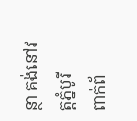ន្ថា គង់នៅវត្តភ្នំបូរី
ពាក់ព័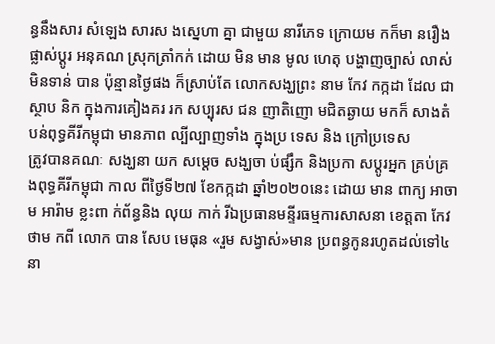ន្ធនឹងសារ សំឡេង សារស ងស្នេហា គ្នា ជាមួយ នារីភេទ ក្រោយម កក៏មា នរឿងផ្លាស់ប្តូរ អនុគណ ស្រុកត្រាំកក់ ដោយ មិន មាន មូល ហេតុ បង្ហាញច្បាស់ លាស់ មិនទាន់ បាន ប៉ុន្មានថ្ងៃផង ក៏ស្រាប់តែ លោកសង្ឃព្រះ នាម កែវ កក្កដា ដែល ជា ស្ថាប និក ក្នុងការគៀងគរ រក សប្បុរស ជន ញាតិញោ មជិតឆ្ងាយ មកក៏ សាងតំ បន់ពុទ្ធគីរីកម្ពុជា មានភាព ល្បីល្បាញទាំង ក្នុងប្រ ទេស និង ក្រៅប្រទេស
ត្រូវបានគណៈ សង្ឃនា យក សម្តេច សង្ឃចា ប់ផ្សឹក និងប្រកា សប្តូរអ្នក គ្រប់គ្រ ងពុទ្ធគីរីកម្ពុជា កាល ពីថ្ងៃទី២៧ ខែកក្កដា ឆ្នាំ២០២០នេះ ដោយ មាន ពាក្យ អាចាម អារ៉ាម ខ្លះពា ក់ព័ន្ធនិង លុយ កាក់ រីឯប្រធានមន្ទីរធម្មការសាសនា ខេត្តតា កែវ ថាម កពី លោក បាន សែប មេធុន «រួម សង្វាស់»មាន ប្រពន្ធកូនរហូតដល់ទៅ៤នា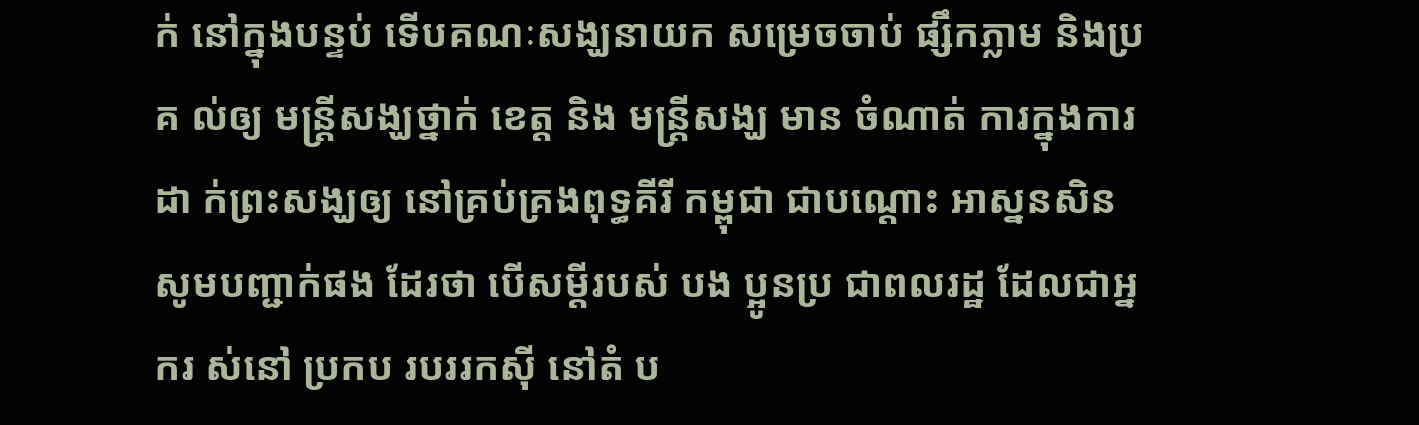ក់ នៅក្នុងបន្ទប់ ទើបគណៈសង្ឃនាយក សម្រេចចាប់ ផ្សឹកភ្លាម និងប្រគ ល់ឲ្យ មន្ត្រីសង្ឃថ្នាក់ ខេត្ត និង មន្ត្រីសង្ឃ មាន ចំណាត់ ការក្នុងការ ដា ក់ព្រះសង្ឃឲ្យ នៅគ្រប់គ្រងពុទ្ធគីរី កម្ពុជា ជាបណ្តោះ អាស្ននសិន
សូមបញ្ជាក់ផង ដែរថា បើសម្តីរបស់ បង ប្អូនប្រ ជាពលរដ្ឋ ដែលជាអ្នករ ស់នៅ ប្រកប របររកស៊ី នៅតំ ប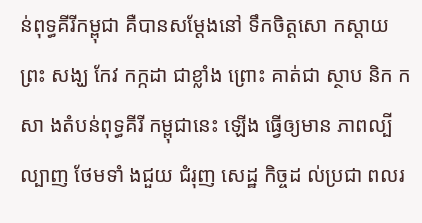ន់ពុទ្ធគីរីកម្ពុជា គឺបានសម្តែងនៅ ទឹកចិត្តសោ កស្តាយ ព្រះ សង្ឃ កែវ កក្កដា ជាខ្លាំង ព្រោះ គាត់ជា ស្ថាប និក កសា ងតំបន់ពុទ្ធគីរី កម្ពុជានេះ ឡើង ធ្វើឲ្យមាន ភាពល្បី ល្បាញ ថែមទាំ ងជួយ ជំរុញ សេដ្ឋ កិច្ចដ ល់ប្រជា ពលរ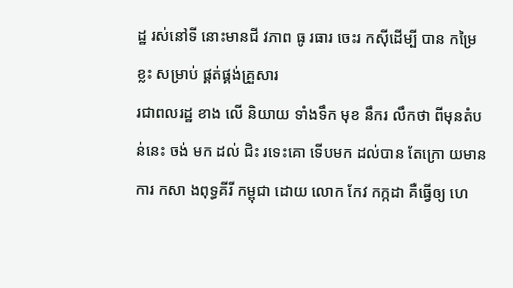ដ្ឋ រស់នៅទី នោះមានជី វភាព ធូ រធារ ចេះរ កស៊ីដើម្បី បាន កម្រៃខ្លះ សម្រាប់ ផ្គត់ផ្គង់គ្រួសារ
រជាពលរដ្ឋ ខាង លើ និយាយ ទាំងទឹក មុខ នឹករ លឹកថា ពីមុនតំបន់នេះ ចង់ មក ដល់ ជិះ រទេះគោ ទើបមក ដល់បាន តែក្រោ យមាន ការ កសា ងពុទ្ធគីរី កម្ពុជា ដោយ លោក កែវ កក្កដា គឺធ្វើឲ្យ ហេ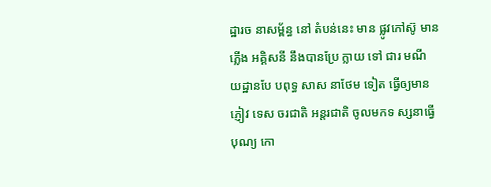ដ្ឋារច នាសម្ព័ន្ធ នៅ តំបន់នេះ មាន ផ្លូវកៅស៊ូ មាន ភ្លើង អគ្គិសនី នឹងបានប្រែ ក្លាយ ទៅ ជារ មណី យដ្ឋានបែ បពុទ្ធ សាស នាថែម ទៀត ធ្វើឲ្យមានភ្ញៀវ ទេស ចរជាតិ អន្តរជាតិ ចូលមកទ ស្សនាធ្វើបុណ្យ កោ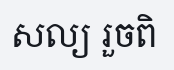សល្យ រួចពិ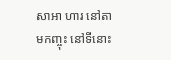សាអា ហារ នៅតា មកញ្ចុះ នៅទីនោះ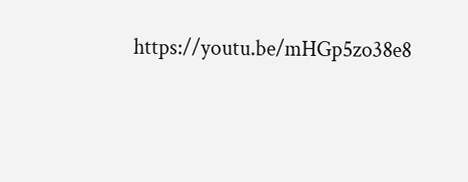https://youtu.be/mHGp5zo38e8